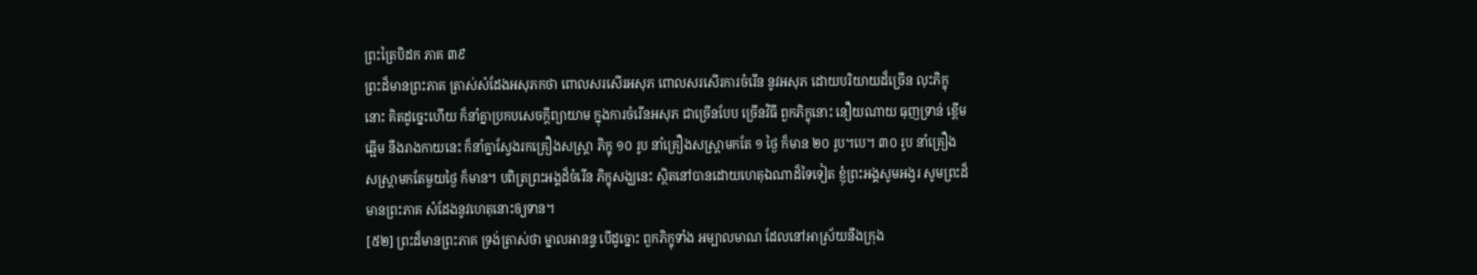ព្រះត្រៃបិដក ភាគ ៣៩
ព្រះដ៏មានព្រះភាគ ត្រាស់សំដែងអសុភកថា ពោលសរសើរអសុភ ពោលសរសើរការចំរើន នូវអសុភ ដោយបរិយាយដ៏ច្រើន លុះភិក្ខុនោះ គិតដូច្នេះហើយ ក៏នាំគ្នាប្រកបសេចក្ដីព្យាយាម ក្នុងការចំរើនអសុភ ជាច្រើនបែប ច្រើនវិធី ពួកភិក្ខុនោះ នឿយណាយ ធុញទ្រាន់ ខ្ពើមឆ្អើម នឹងរាងកាយនេះ ក៏នាំគ្នាស្វែងរកគ្រឿងសស្ត្រា ភិក្ខុ ១០ រូប នាំគ្រឿងសស្ត្រាមកតែ ១ ថ្ងៃ ក៏មាន ២០ រូប។បេ។ ៣០ រូប នាំគ្រឿងសស្ត្រាមកតែមួយថ្ងៃ ក៏មាន។ បពិត្រព្រះអង្គដ៏ចំរើន ភិក្ខុសង្ឃនេះ ស្ថិតនៅបានដោយហេតុឯណាដ៏ទៃទៀត ខ្ញុំព្រះអង្គសូមអង្វរ សូមព្រះដ៏មានព្រះភាគ សំដែងនូវហេតុនោះឲ្យទាន។
[៥២] ព្រះដ៏មានព្រះភាគ ទ្រង់ត្រាស់ថា ម្នាលអានន្ទ បើដូច្នោះ ពួកភិក្ខុទាំង អម្បាលមាណ ដែលនៅអាស្រ័យនឹងក្រុង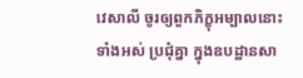វេសាលី ចូរឲ្យពួកភិក្ខុអម្បាលនោះទាំងអស់ ប្រជុំគ្នា ក្នុងឧបដ្ឋានសា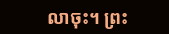លាចុះ។ ព្រះ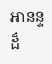អានន្ទដ៏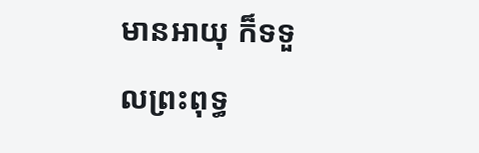មានអាយុ ក៏ទទួលព្រះពុទ្ធ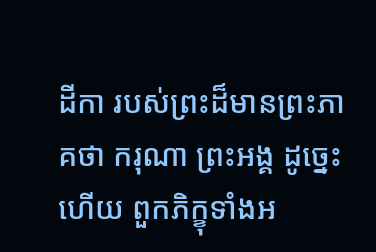ដីកា របស់ព្រះដ៏មានព្រះភាគថា ករុណា ព្រះអង្គ ដូច្នេះហើយ ពួកភិក្ខុទាំងអ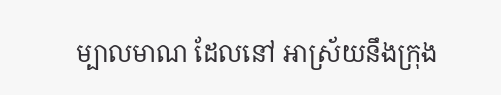ម្បាលមាណ ដែលនៅ អាស្រ័យនឹងក្រុង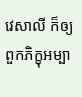វេសាលី ក៏ឲ្យពួកភិក្ខុអម្បា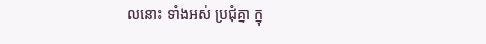លនោះ ទាំងអស់ ប្រជុំគ្នា ក្នុ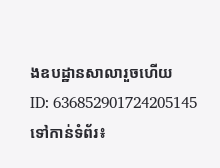ងឧបដ្ឋានសាលារួចហើយ
ID: 636852901724205145
ទៅកាន់ទំព័រ៖